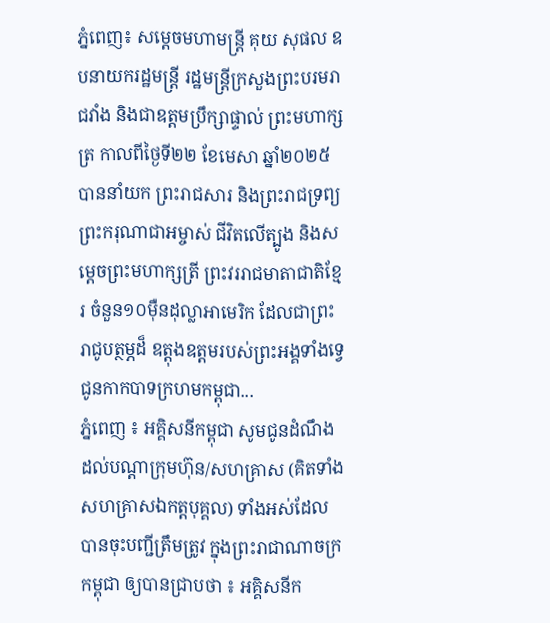ភ្នំពេញ៖ សម្តេចមហាមន្ត្រី គុយ សុផល ឧបនាយករដ្ឋមន្ត្រី រដ្ឋមន្ត្រីក្រសួងព្រះបរមរាជវាំង និងជាឧត្តមប្រឹក្សាផ្ទាល់ ព្រះមហាក្សត្រ កាលពីថ្ងៃទី២២ ខែមេសា ឆ្នាំ២០២៥ បាននាំយក ព្រះរាជសារ និងព្រះរាជទ្រព្យ ព្រះករុណាជាអម្ចាស់ ជីវិតលើត្បូង និងសម្តេចព្រះមហាក្សត្រី ព្រះវររាជមាតាជាតិខ្មែរ ចំនួន១០ម៉ឺនដុល្លាអាមេរិក ដែលជាព្រះរាជូបត្ថម្ភដ៏ ឧត្តុងឧត្តមរបស់ព្រះអង្គទាំងទ្វេ ជូនកាកបាទក្រហមកម្ពុជា...
ភ្នំពេញ ៖ អគ្គិសនីកម្ពុជា សូមជូនដំណឹង ដល់បណ្តាក្រុមហ៊ុន/សហគ្រាស (គិតទាំងសហគ្រាសឯកត្តបុគ្គល) ទាំងអស់ដែល បានចុះបញ្ជីត្រឹមត្រូវ ក្នុងព្រះរាជាណាចក្រកម្ពុជា ឲ្យបានជ្រាបថា ៖ អគ្គិសនីក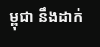ម្ពុជា នឹងដាក់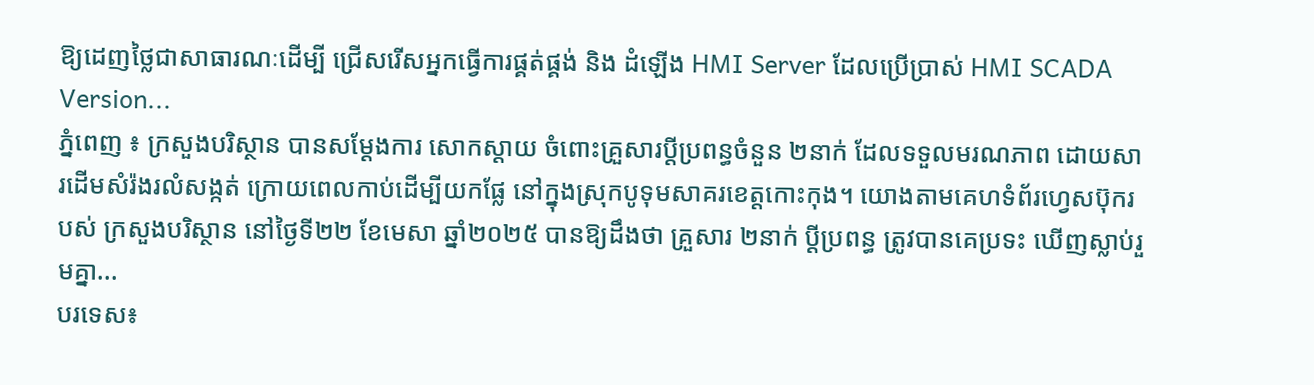ឱ្យដេញថ្លៃជាសាធារណៈដើម្បី ជ្រើសរើសអ្នកធ្វើការផ្គត់ផ្គង់ និង ដំឡើង HMI Server ដែលប្រើប្រាស់ HMI SCADA Version...
ភ្នំពេញ ៖ ក្រសួងបរិស្ថាន បានសម្ដែងការ សោកស្តាយ ចំពោះគ្រួសារប្តីប្រពន្ធចំនួន ២នាក់ ដែលទទួលមរណភាព ដោយសារដើមសំរ៉ងរលំសង្កត់ ក្រោយពេលកាប់ដើម្បីយកផ្លែ នៅក្នុងស្រុកបូទុមសាគរខេត្តកោះកុង។ យោងតាមគេហទំព័រហ្វេសប៊ុករបស់ ក្រសួងបរិស្ថាន នៅថ្ងៃទី២២ ខែមេសា ឆ្នាំ២០២៥ បានឱ្យដឹងថា គ្រួសារ ២នាក់ ប្តីប្រពន្ធ ត្រូវបានគេប្រទះ ឃើញស្លាប់រួមគ្នា...
បរទេស៖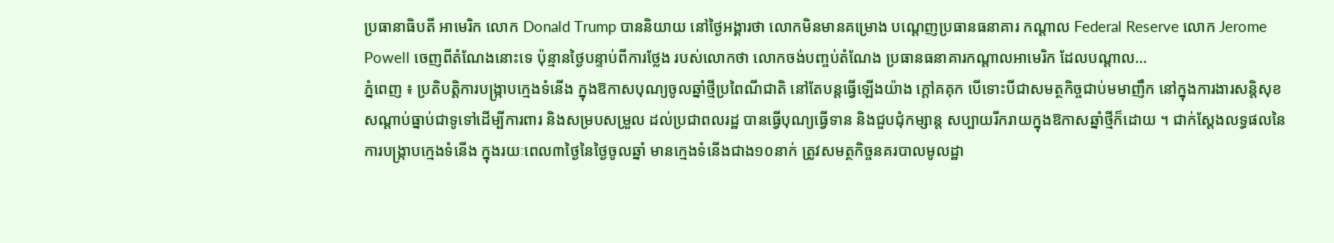ប្រធានាធិបតី អាមេរិក លោក Donald Trump បាននិយាយ នៅថ្ងៃអង្គារថា លោកមិនមានគម្រោង បណ្តេញប្រធានធនាគារ កណ្តាល Federal Reserve លោក Jerome Powell ចេញពីតំណែងនោះទេ ប៉ុន្មានថ្ងៃបន្ទាប់ពីការថ្លែង របស់លោកថា លោកចង់បញ្ចប់តំណែង ប្រធានធនាគារកណ្តាលអាមេរិក ដែលបណ្តាល...
ភ្នំពេញ ៖ ប្រតិបត្តិការបង្រ្កាបក្មេងទំនើង ក្នុងឱកាសបុណ្យចូលឆ្នាំថ្មីប្រពៃណីជាតិ នៅតែបន្តធ្វើឡើងយ៉ាង ក្តៅគគុក បើទោះបីជាសមត្ថកិច្ចជាប់មមាញឹក នៅក្នុងការងារសន្តិសុខ សណ្តាប់ធ្នាប់ជាទូទៅដើម្បីការពារ និងសម្របសម្រួល ដល់ប្រជាពលរដ្ឋ បានធ្វើបុណ្យធ្វើទាន និងជួបជុំកម្សាន្ត សប្បាយរីករាយក្នុងឱកាសឆ្នាំថ្មីក៏ដោយ ។ ជាក់ស្ដែងលទ្ធផលនៃការបង្ក្រាបក្មេងទំនើង ក្នុងរយៈពេល៣ថ្ងៃនៃថ្ងៃចូលឆ្នាំ មានក្មេងទំនើងជាង១០នាក់ ត្រូវសមត្ថកិច្ចនគរបាលមូលដ្ឋា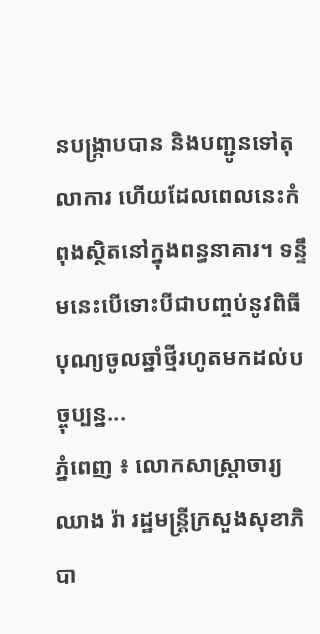នបង្ក្រាបបាន និងបញ្ជូនទៅតុលាការ ហើយដែលពេលនេះកំពុងស្ថិតនៅក្នុងពន្ធនាគារ។ ទន្ទឹមនេះបើទោះបីជាបញ្ចប់នូវពិធីបុណ្យចូលឆ្នាំថ្មីរហូតមកដល់បច្ចុប្បន្ន...
ភ្នំពេញ ៖ លោកសាស្រ្តាចារ្យឈាង រ៉ា រដ្ឋមន្ត្រីក្រសួងសុខាភិបា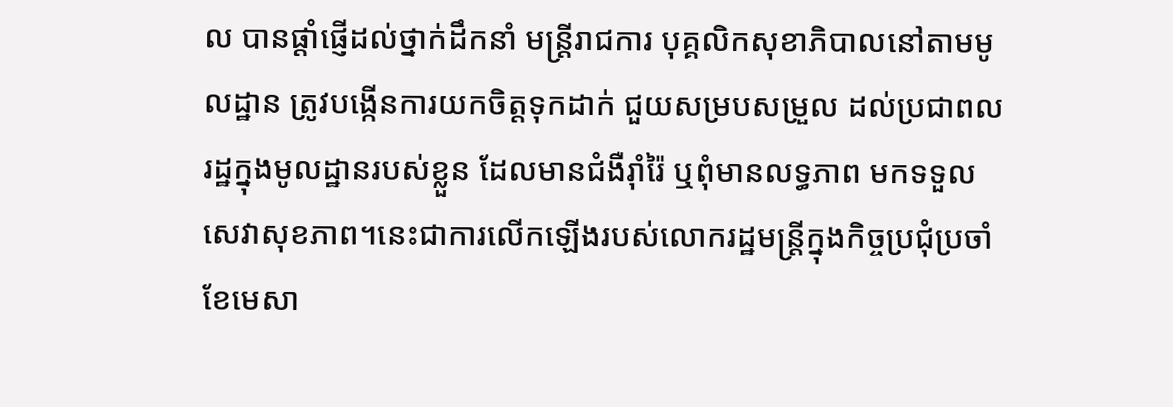ល បានផ្តាំផ្ញើដល់ថ្នាក់ដឹកនាំ មន្ត្រីរាជការ បុគ្គលិកសុខាភិបាលនៅតាមមូលដ្ឋាន ត្រូវបង្កើនការយកចិត្តទុកដាក់ ជួយសម្របសម្រួល ដល់ប្រជាពលរដ្ឋក្នុងមូលដ្ឋានរបស់ខ្លួន ដែលមានជំងឺរ៉ាំរ៉ៃ ឬពុំមានលទ្ធភាព មកទទួលសេវាសុខភាព។នេះជាការលើកឡើងរបស់លោករដ្ឋមន្រ្តីក្នុងកិច្ចប្រជុំប្រចាំខែមេសា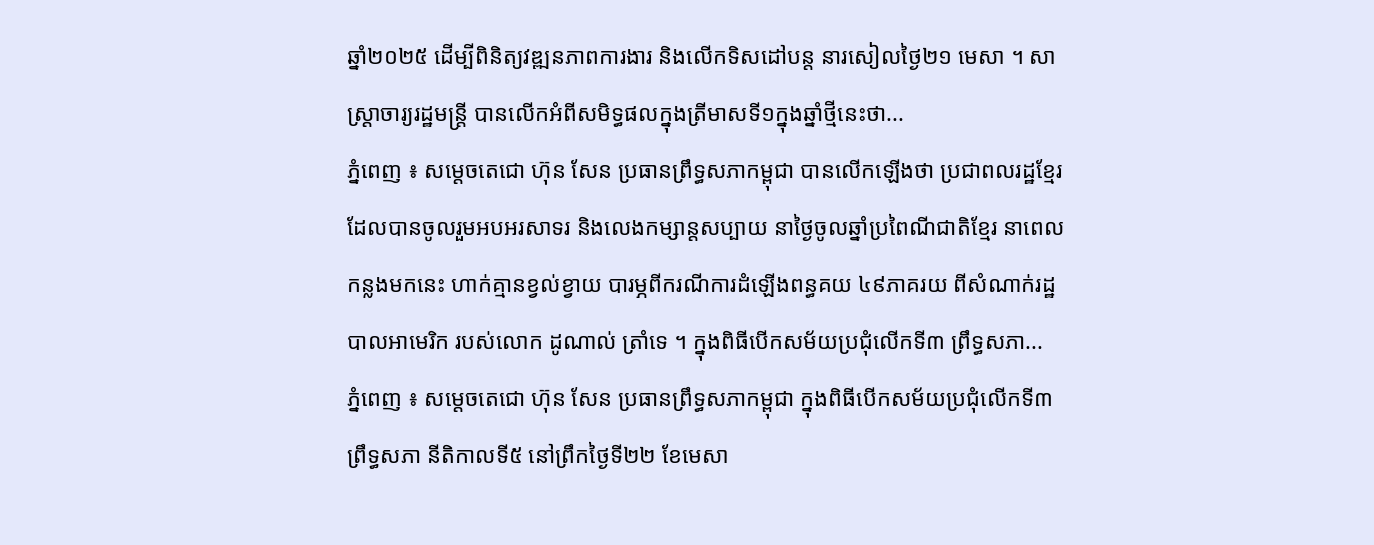ឆ្នាំ២០២៥ ដើម្បីពិនិត្យវឌ្ឍនភាពការងារ និងលើកទិសដៅបន្ត នារសៀលថ្ងៃ២១ មេសា ។ សាស្រ្តាចារ្យរដ្ឋមន្រ្តី បានលើកអំពីសមិទ្ធផលក្នុងត្រីមាសទី១ក្នុងឆ្នាំថ្មីនេះថា...
ភ្នំពេញ ៖ សម្តេចតេជោ ហ៊ុន សែន ប្រធានព្រឹទ្ធសភាកម្ពុជា បានលើកឡើងថា ប្រជាពលរដ្ឋខ្មែរ ដែលបានចូលរួមអបអរសាទរ និងលេងកម្សាន្តសប្បាយ នាថ្ងៃចូលឆ្នាំប្រពៃណីជាតិខ្មែរ នាពេលកន្លងមកនេះ ហាក់គ្មានខ្វល់ខ្វាយ បារម្ភពីករណីការដំឡើងពន្ធគយ ៤៩ភាគរយ ពីសំណាក់រដ្ឋបាលអាមេរិក របស់លោក ដូណាល់ ត្រាំទេ ។ ក្នុងពិធីបើកសម័យប្រជុំលើកទី៣ ព្រឹទ្ធសភា...
ភ្នំពេញ ៖ សម្តេចតេជោ ហ៊ុន សែន ប្រធានព្រឹទ្ធសភាកម្ពុជា ក្នុងពិធីបើកសម័យប្រជុំលើកទី៣ ព្រឹទ្ធសភា នីតិកាលទី៥ នៅព្រឹកថ្ងៃទី២២ ខែមេសា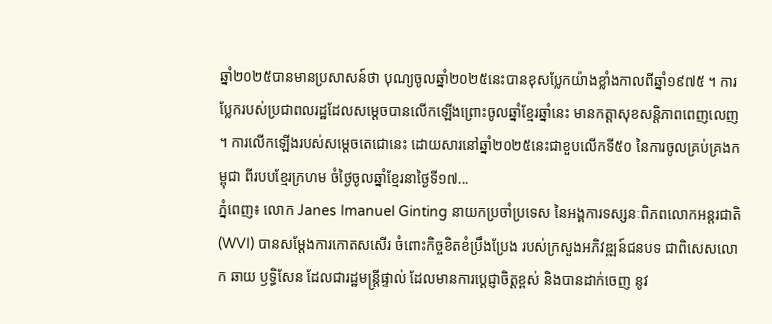ឆ្នាំ២០២៥បានមានប្រសាសន៍ថា បុណ្យចូលឆ្នាំ២០២៥នេះបានខុសប្លែកយ៉ាងខ្លាំងកាលពីឆ្នាំ១៩៧៥ ។ ការប្លែករបស់ប្រជាពលរដ្ឋដែលសម្តេចបានលើកឡើងព្រោះចូលឆ្នាំខ្មែរឆ្នាំនេះ មានកត្តាសុខសន្តិភាពពេញលេញ ។ ការលើកឡើងរបស់សម្តេចតេជោនេះ ដោយសារនៅឆ្នាំ២០២៥នេះជាខួបលើកទី៥០ នៃការចូលគ្រប់គ្រងកម្ពុជា ពីរបបខ្មែរក្រហម ចំថ្ងៃចូលឆ្នាំខ្មែរនាថ្ងៃទី១៧...
ភ្នំពេញ៖ លោក Janes Imanuel Ginting នាយកប្រចាំប្រទេស នៃអង្គការទស្សនៈពិភពលោកអន្តរជាតិ (WVI) បានសម្តែងការកោតសសើរ ចំពោះកិច្ចខិតខំប្រឹងប្រែង របស់ក្រសួងអភិវឌ្ឍន៍ជនបទ ជាពិសេសលោក ឆាយ ឫទ្ធិសែន ដែលជារដ្ឋមន្ត្រីផ្ទាល់ ដែលមានការប្តេជ្ញាចិត្តខ្ពស់ និងបានដាក់ចេញ នូវ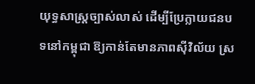យុទ្ធសាស្រ្តច្បាស់លាស់ ដើម្បីប្រែក្លាយជនបទនៅកម្ពុជា ឱ្យកាន់តែមានភាពស៊ីវិល័យ ស្រ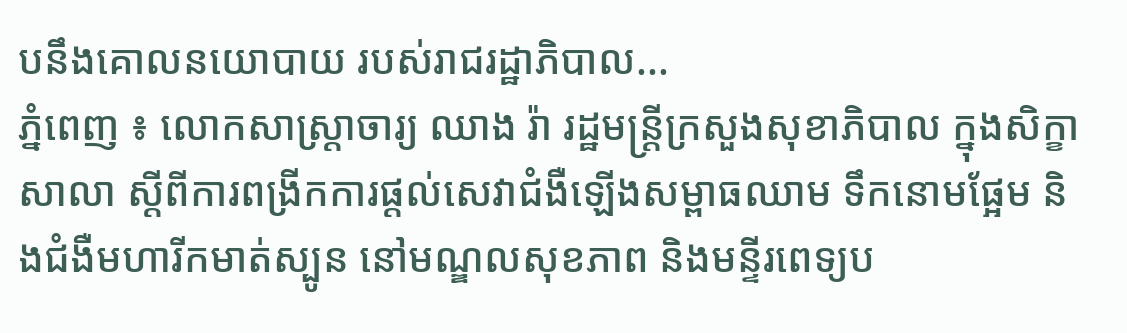បនឹងគោលនយោបាយ របស់រាជរដ្ឋាភិបាល...
ភ្នំពេញ ៖ លោកសាស្រ្តាចារ្យ ឈាង រ៉ា រដ្ឋមន្រ្តីក្រសួងសុខាភិបាល ក្នុងសិក្ខាសាលា ស្តីពីការពង្រីកការផ្តល់សេវាជំងឺឡើងសម្ពាធឈាម ទឹកនោមផ្អែម និងជំងឺមហារីកមាត់ស្បូន នៅមណ្ឌលសុខភាព និងមន្ទីរពេទ្យប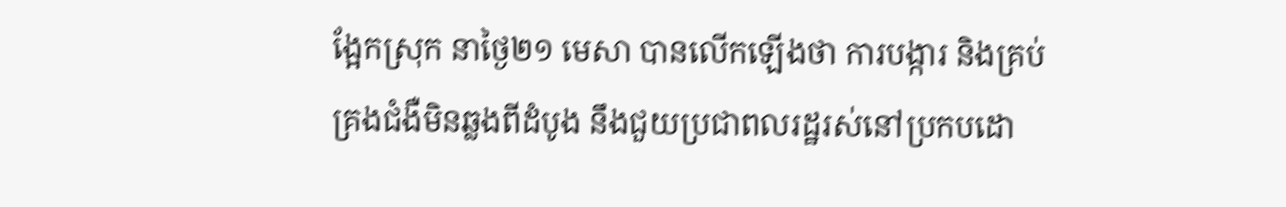ង្អែកស្រុក នាថ្ងៃ២១ មេសា បានលើកឡើងថា ការបង្ការ និងគ្រប់គ្រងជំងឺមិនឆ្លងពីដំបូង នឹងជួយប្រជាពលរដ្ឋរស់នៅប្រកបដោ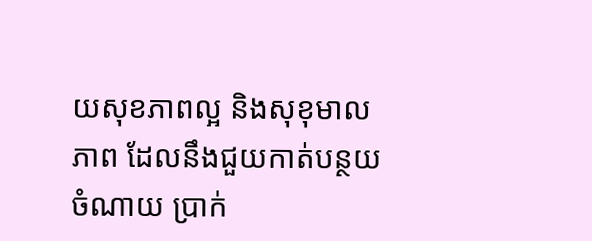យសុខភាពល្អ និងសុខុមាលភាព ដែលនឹងជួយកាត់បន្ថយចំណាយ ប្រាក់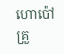ហោប៉ៅគ្រួ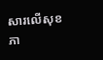សារលើសុខភា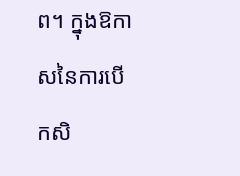ព។ ក្នុងឱកាសនៃការបើកសិ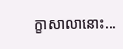ក្ខាសាលានោះ...